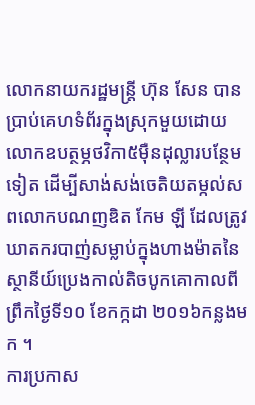លោកនាយករដ្ឋមន្ត្រី ហ៊ុន សែន បានប្រាប់គេហទំព័រក្នុងស្រុកមួយដោយលោកឧបត្ថម្ភថវិកា៥ម៉ឺនដុល្លារបន្ថែមទៀត ដើម្បីសាង់សង់ចេតិយតម្កល់សពលោកបណញឌិត កែម ឡី ដែលត្រូវឃាតករបាញ់សម្លាប់ក្នុងហាងម៉ាតនៃស្ថានីយ៍ប្រេងកាល់តិចបូកគោកាលពីព្រឹកថ្ងៃទី១០ ខែកក្កដា ២០១៦កន្លងមក ។
ការប្រកាស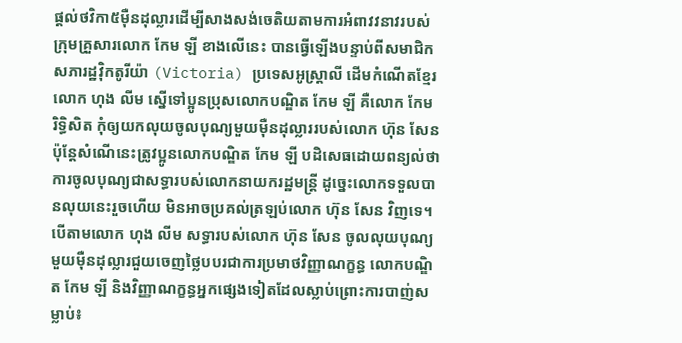ផ្តល់ថវិកា៥ម៉ឺនដុល្លារដើម្បីសាងសង់ចេតិយតាមការអំពាវវនាវរបស់ក្រុមគ្រួសារលោក កែម ឡី ខាងលើនេះ បានធ្វើឡើងបន្ទាប់ពីសមាជិកសភារដ្ឋវ៉ិកតូរីយ៉ា (Victoria) ប្រទេសអូស្ត្រាលី ដើមកំណើតខ្មែរ លោក ហុង លីម ស្នើទៅប្អូនប្រុសលោកបណ្ឌិត កែម ឡី គឺលោក កែម រិទ្ធិសិត កុំឲ្យយកលុយចូលបុណ្យមួយម៉ឺនដុល្លាររបស់លោក ហ៊ុន សែន ប៉ុន្តែសំណើនេះត្រូវប្អូនលោកបណ្ឌិត កែម ឡី បដិសេធដោយពន្យល់ថា ការចូលបុណ្យជាសទ្ធារបស់លោកនាយករដ្ឋមន្ត្រី ដូច្នេះលោកទទួលបានលុយនេះរួចហើយ មិនអាចប្រគល់ត្រឡប់លោក ហ៊ុន សែន វិញទេ។
បើតាមលោក ហុង លីម សទ្ធារបស់លោក ហ៊ុន សែន ចូលលុយបុណ្យមួយម៉ឺនដុល្លារជួយចេញថ្លៃបបរជាការប្រមាថវិញ្ញាណក្ខន្ធ លោកបណ្ឌិត កែម ឡី និងវិញ្ញាណក្ខន្ធអ្នកផ្សេងទៀតដែលស្លាប់ព្រោះការបាញ់សម្លាប់៖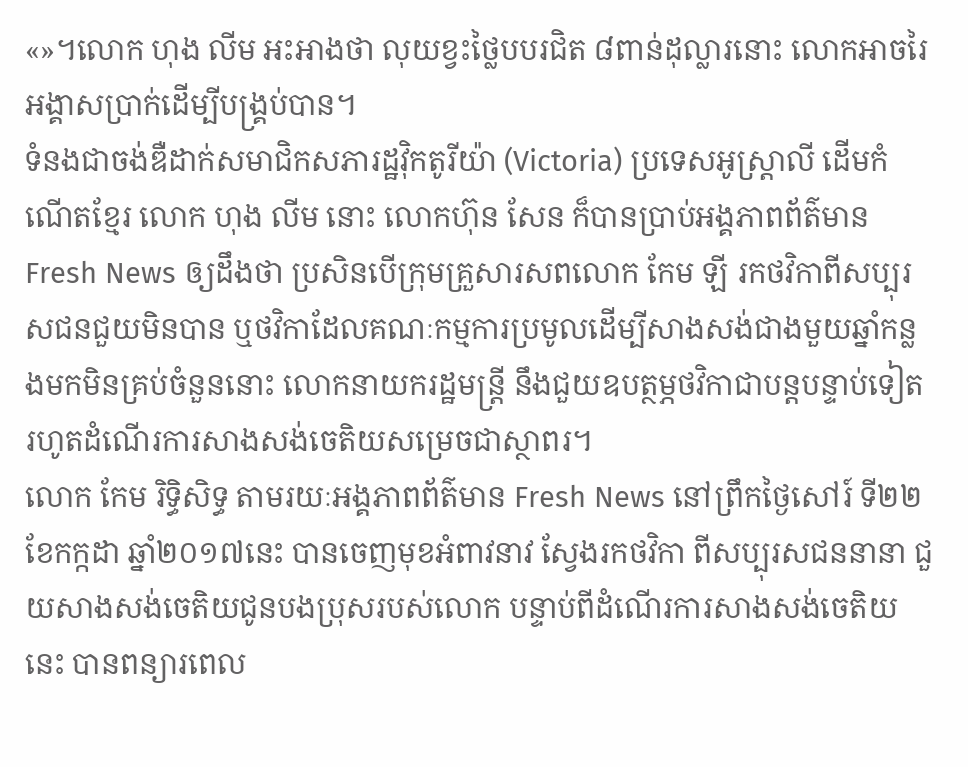«»។លោក ហុង លីម អះអាងថា លុយខ្វះថ្លៃបបរជិត ៨ពាន់ដុល្លារនោះ លោកអាចរៃអង្គាសប្រាក់ដើម្បីបង្គ្រប់បាន។
ទំនងជាចង់ឌឺដាក់សមាជិកសភារដ្ឋវ៉ិកតូរីយ៉ា (Victoria) ប្រទេសអូស្ត្រាលី ដើមកំណើតខ្មែរ លោក ហុង លីម នោះ លោកហ៊ុន សែន ក៏បានប្រាប់អង្គភាពព័ត៌មាន Fresh News ឲ្យដឹងថា ប្រសិនបើក្រុមគ្រួសារសពលោក កែម ឡី រកថវិកាពីសប្បុរសជនជួយមិនបាន ឬថវិកាដែលគណៈកម្មការប្រមូលដើម្បីសាងសង់ជាងមួយឆ្នាំកន្លងមកមិនគ្រប់ចំនួននោះ លោកនាយករដ្ឋមន្ត្រី នឹងជួយឧបត្ថម្ភថវិកាជាបន្តបន្ទាប់ទៀត រហូតដំណើរការសាងសង់ចេតិយសម្រេចជាស្ថាពរ។
លោក កែម រិទ្ធិសិទ្ធ តាមរយៈអង្គភាពព័ត៌មាន Fresh News នៅព្រឹកថ្ងៃសៅរ៍ ទី២២ ខែកក្កដា ឆ្នាំ២០១៧នេះ បានចេញមុខអំពាវនាវ ស្វែងរកថវិកា ពីសប្បុរសជននានា ជួយសាងសង់ចេតិយជូនបងប្រុសរបស់លោក បន្ទាប់ពីដំណើរការសាងសង់ចេតិយនេះ បានពន្យារពេល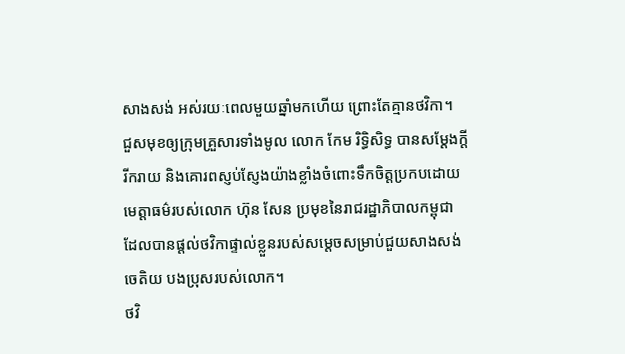សាងសង់ អស់រយៈពេលមួយឆ្នាំមកហើយ ព្រោះតែគ្មានថវិកា។
ជួសមុខឲ្យក្រុមគ្រួសារទាំងមូល លោក កែម រិទ្ធិសិទ្ធ បានសម្តែងក្តីរីករាយ និងគោរពស្ញប់ស្ញែងយ៉ាងខ្លាំងចំពោះទឹកចិត្តប្រកបដោយមេត្តាធម៌របស់លោក ហ៊ុន សែន ប្រមុខនៃរាជរដ្ឋាភិបាលកម្ពុជា ដែលបានផ្តល់ថវិកាផ្ទាល់ខ្លួនរបស់សម្តេចសម្រាប់ជួយសាងសង់ចេតិយ បងប្រុសរបស់លោក។
ថវិ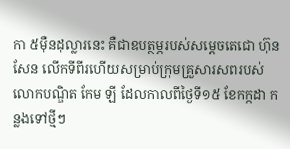កា ៥ម៉ឺនដុល្លារនេះ គឺជាឧបត្ថម្ភរបស់សម្តេចតេជោ ហ៊ុន សែន លើកទីពីរហើយសម្រាប់ក្រុមគ្រួសារសពរបស់លោកបណ្ឌិត កែម ឡី ដែលកាលពីថ្ងៃទី១៥ ខែកក្កដា កន្លងទៅថ្មីៗ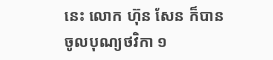នេះ លោក ហ៊ុន សែន ក៏បានចូលបុណ្យថវិកា ១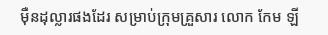ម៉ឺនដុល្លារផងដែរ សម្រាប់ក្រុមគ្រួសារ លោក កែម ឡី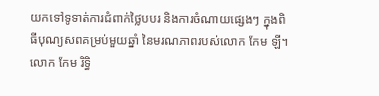យកទៅទូទាត់ការជំពាក់ថ្លៃបបរ និងការចំណាយផ្សេងៗ ក្នុងពិធីបុណ្យសពគម្រប់មួយឆ្នាំ នៃមរណភាពរបស់លោក កែម ឡី។
លោក កែម រិទ្ធិ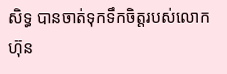សិទ្ធ បានចាត់ទុកទឹកចិត្តរបស់លោក ហ៊ុន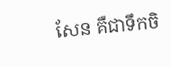សែន គឺជាទឹកចិ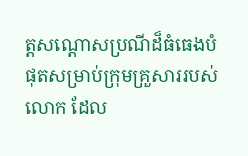ត្តសណ្តោសប្រណីដ៏ធំធេងបំផុតសម្រាប់ក្រុមគ្រួសាររបស់លោក ដែល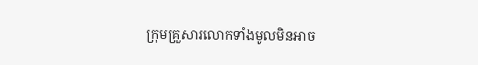ក្រុមគ្រួសារលោកទាំងមូលមិនអាច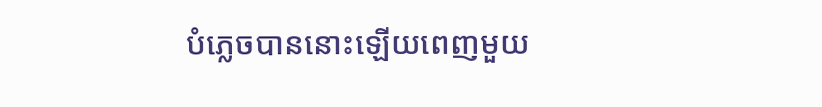បំភ្លេចបាននោះឡើយពេញមួយ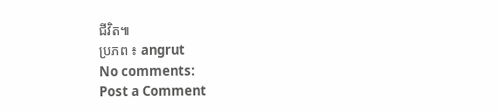ជីវិត៕
ប្រភព ៖ angrut
No comments:
Post a Comment